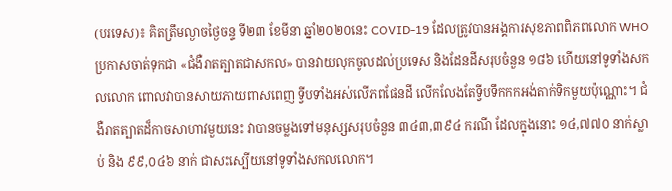(បរទេស)៖ គិតត្រឹមល្ងាចថ្ងៃចន្ទ ទី២៣ ខែមីនា ឆ្នាំ២០២០នេះ COVID-19 ដែលត្រូវបានអង្គការសុខភាពពិភពលោក WHO ប្រកាសចាត់ទុកជា «ជំងឺរាតត្បាតជាសកល» បានវាយលុកចូលដល់ប្រទេស និងដែនដីសរុបចំនួន ១៨៦ ហើយនៅទូទាំងសកលលោក ពោលវាបានសាយភាយពាសពេញ ទ្វីបទាំងអស់លើភពផែនដី លើកលែងតែទ្វីបទឹកកកអង់តាក់ទិកមួយប៉ុណ្ណោះ។ ជំងឺរាតត្បាតដ៏កាចសាហាវមួយនេះ វាបានចម្លងទៅមនុស្សសរុបចំនួន ៣៤៣,៣៩៤ ករណី ដែលក្នុងនោះ ១៤,៧៧០ នាក់ស្លាប់ និង ៩៩,០៤៦ នាក់ ជាសះស្បើយនៅទូទាំងសកលលោក។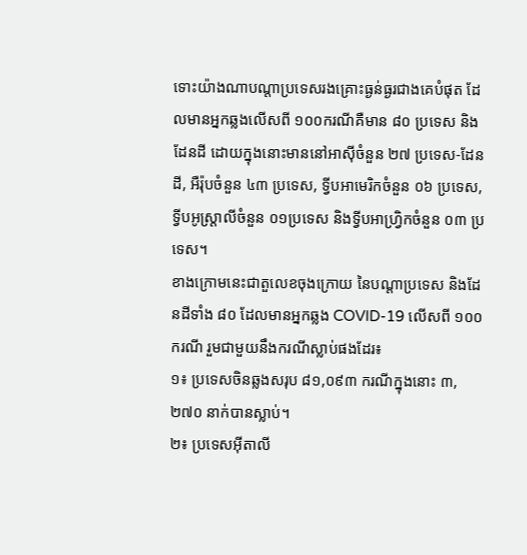ទោះយ៉ាងណាបណ្តាប្រទេសរងគ្រោះធ្ងន់ធ្ងរជាងគេបំផុត ដែលមានអ្នកឆ្លងលើសពី ១០០ករណីគឺមាន ៨០ ប្រទេស និងដែនដី ដោយក្នុងនោះមាននៅអាស៊ីចំនួន ២៧ ប្រទេស-ដែនដី, អឺរ៉ុបចំនួន ៤៣ ប្រទេស, ទ្វីបអាមេរិកចំនួន ០៦ ប្រទេស, ទ្វីបអូស្ត្រាលីចំនួន ០១ប្រទេស និងទ្វីបអាហ្វ្រិកចំនួន ០៣ ប្រទេស។
ខាងក្រោមនេះជាតួលេខចុងក្រោយ នៃបណ្តាប្រទេស និងដែនដីទាំង ៨០ ដែលមានអ្នកឆ្លង COVID-19 លើសពី ១០០ករណី រួមជាមួយនឹងករណីស្លាប់ផងដែរ៖
១៖ ប្រទេសចិនឆ្លងសរុប ៨១,០៩៣ ករណីក្នុងនោះ ៣,២៧០ នាក់បានស្លាប់។
២៖ ប្រទេសអ៊ីតាលី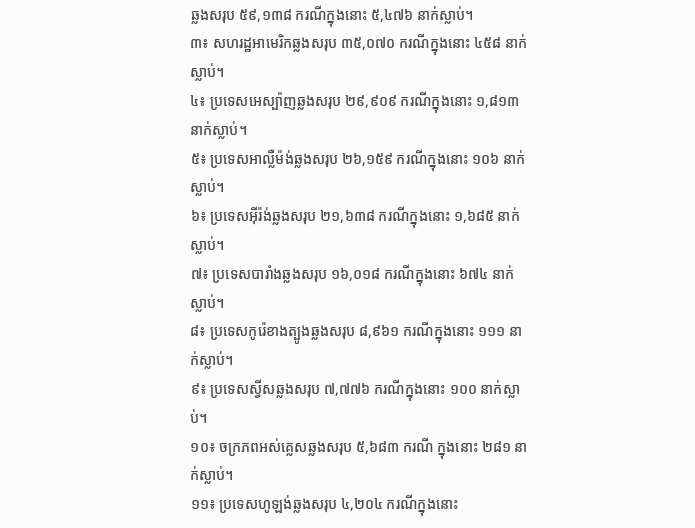ឆ្លងសរុប ៥៩,១៣៨ ករណីក្នុងនោះ ៥,៤៧៦ នាក់ស្លាប់។
៣៖ សហរដ្ឋអាមេរិកឆ្លងសរុប ៣៥,០៧០ ករណីក្នុងនោះ ៤៥៨ នាក់ស្លាប់។
៤៖ ប្រទេសអេស្ប៉ាញឆ្លងសរុប ២៩,៩០៩ ករណីក្នុងនោះ ១,៨១៣ នាក់ស្លាប់។
៥៖ ប្រទេសអាល្លឺម៉ង់ឆ្លងសរុប ២៦,១៥៩ ករណីក្នុងនោះ ១០៦ នាក់ស្លាប់។
៦៖ ប្រទេសអ៊ីរ៉ង់ឆ្លងសរុប ២១,៦៣៨ ករណីក្នុងនោះ ១,៦៨៥ នាក់ស្លាប់។
៧៖ ប្រទេសបារាំងឆ្លងសរុប ១៦,០១៨ ករណីក្នុងនោះ ៦៧៤ នាក់ស្លាប់។
៨៖ ប្រទេសកូរ៉េខាងត្បូងឆ្លងសរុប ៨,៩៦១ ករណីក្នុងនោះ ១១១ នាក់ស្លាប់។
៩៖ ប្រទេសស្វីសឆ្លងសរុប ៧,៧៧៦ ករណីក្នុងនោះ ១០០ នាក់ស្លាប់។
១០៖ ចក្រភពអស់គ្លេសឆ្លងសរុប ៥,៦៨៣ ករណី ក្នុងនោះ ២៨១ នាក់ស្លាប់។
១១៖ ប្រទេសហូឡង់ឆ្លងសរុប ៤,២០៤ ករណីក្នុងនោះ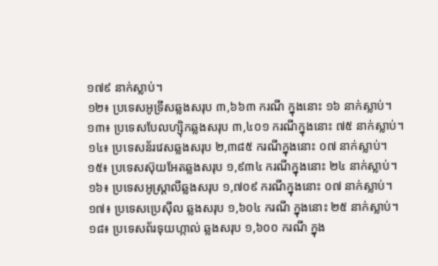១៧៩ នាក់ស្លាប់។
១២៖ ប្រទេសអូទ្រីសឆ្លងសរុប ៣,៦៦៣ ករណី ក្នុងនោះ ១៦ នាក់ស្លាប់។
១៣៖ ប្រទេសបែលហ្ស៊ិកឆ្លងសរុប ៣,៤០១ ករណីក្នុងនោះ ៧៥ នាក់ស្លាប់។
១៤៖ ប្រទេសន័រវេសឆ្លងសរុប ២,៣៨៥ ករណីក្នុងនោះ ០៧ នាក់ស្លាប់។
១៥៖ ប្រទេសស៊ុយអែតឆ្លងសរុប ១,៩៣៤ ករណីក្នុងនោះ ២៤ នាក់ស្លាប់។
១៦៖ ប្រទេសអូស្ត្រាលីឆ្លងសរុប ១,៧០៩ ករណីក្នុងនោះ ០៧ នាក់ស្លាប់។
១៧៖ ប្រទេសប្រេស៊ីល ឆ្លងសរុប ១,៦០៤ ករណី ក្នុងនោះ ២៥ នាក់ស្លាប់។
១៨៖ ប្រទេសព័រទុយហ្កាល់ ឆ្លងសរុប ១,៦០០ ករណី ក្នុង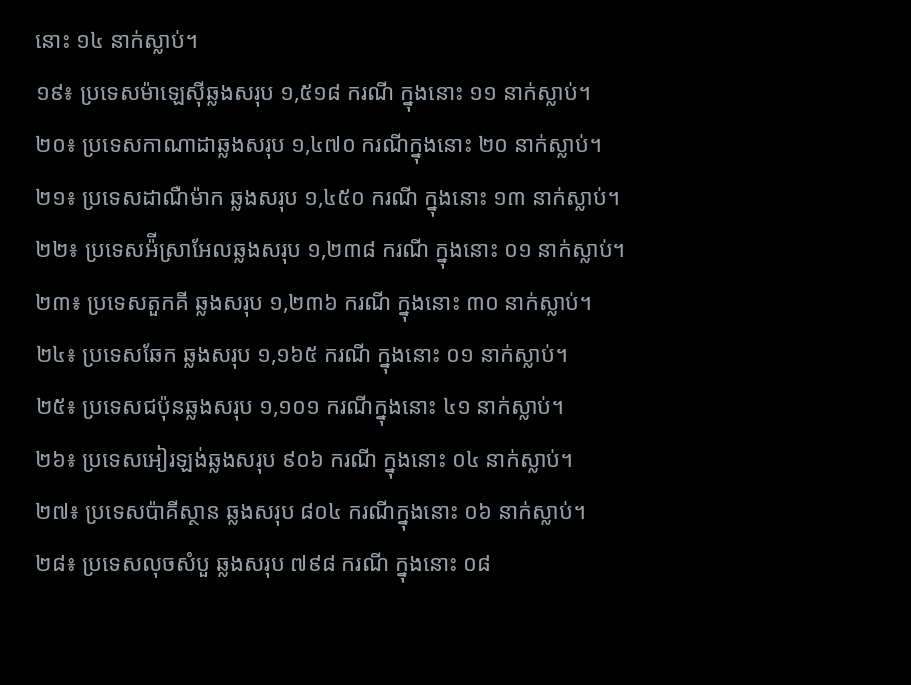នោះ ១៤ នាក់ស្លាប់។
១៩៖ ប្រទេសម៉ាឡេស៊ីឆ្លងសរុប ១,៥១៨ ករណី ក្នុងនោះ ១១ នាក់ស្លាប់។
២០៖ ប្រទេសកាណាដាឆ្លងសរុប ១,៤៧០ ករណីក្នុងនោះ ២០ នាក់ស្លាប់។
២១៖ ប្រទេសដាណឺម៉ាក ឆ្លងសរុប ១,៤៥០ ករណី ក្នុងនោះ ១៣ នាក់ស្លាប់។
២២៖ ប្រទេសអ៉ីស្រាអែលឆ្លងសរុប ១,២៣៨ ករណី ក្នុងនោះ ០១ នាក់ស្លាប់។
២៣៖ ប្រទេសតួកគី ឆ្លងសរុប ១,២៣៦ ករណី ក្នុងនោះ ៣០ នាក់ស្លាប់។
២៤៖ ប្រទេសឆែក ឆ្លងសរុប ១,១៦៥ ករណី ក្នុងនោះ ០១ នាក់ស្លាប់។
២៥៖ ប្រទេសជប៉ុនឆ្លងសរុប ១,១០១ ករណីក្នុងនោះ ៤១ នាក់ស្លាប់។
២៦៖ ប្រទេសអៀរឡង់ឆ្លងសរុប ៩០៦ ករណី ក្នុងនោះ ០៤ នាក់ស្លាប់។
២៧៖ ប្រទេសប៉ាគីស្ថាន ឆ្លងសរុប ៨០៤ ករណីក្នុងនោះ ០៦ នាក់ស្លាប់។
២៨៖ ប្រទេសលុចសំបួ ឆ្លងសរុប ៧៩៨ ករណី ក្នុងនោះ ០៨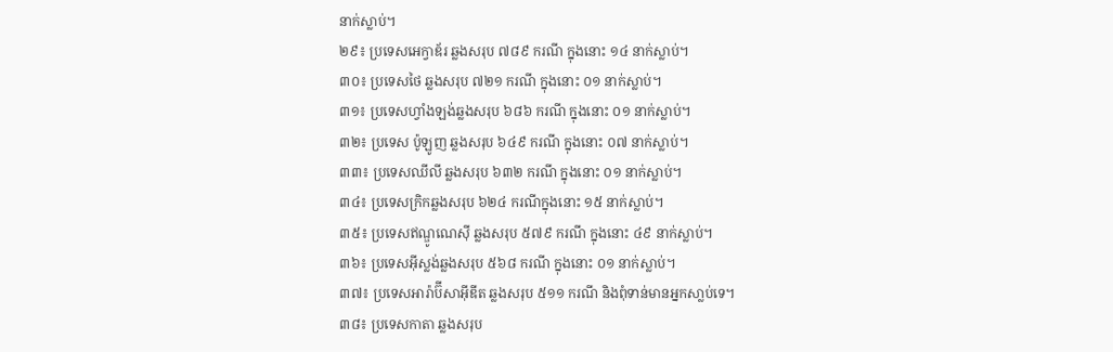នាក់ស្លាប់។
២៩៖ ប្រទេសអេក្វាឌ័រ ឆ្លងសរុប ៧៨៩ ករណី ក្នុងនោះ ១៤ នាក់ស្លាប់។
៣០៖ ប្រទេសថៃ ឆ្លងសរុប ៧២១ ករណី ក្នុងនោះ ០១ នាក់ស្លាប់។
៣១៖ ប្រទេសហ្វាំងឡង់ឆ្លងសរុប ៦៨៦ ករណី ក្នុងនោះ ០១ នាក់ស្លាប់។
៣២៖ ប្រទេស ប៉ូឡូញ ឆ្លងសរុប ៦៤៩ ករណី ក្នុងនោះ ០៧ នាក់ស្លាប់។
៣៣៖ ប្រទេសឈីលី ឆ្លងសរុប ៦៣២ ករណី ក្នុងនោះ ០១ នាក់ស្លាប់។
៣៤៖ ប្រទេសក្រិកឆ្លងសរុប ៦២៤ ករណីក្នុងនោះ ១៥ នាក់ស្លាប់។
៣៥៖ ប្រទេសឥណ្ឌូណេស៊ី ឆ្លងសរុប ៥៧៩ ករណី ក្នុងនោះ ៤៩ នាក់ស្លាប់។
៣៦៖ ប្រទេសអ៊ីស្លង់ឆ្លងសរុប ៥៦៨ ករណី ក្នុងនោះ ០១ នាក់ស្លាប់។
៣៧៖ ប្រទេសអារ៉ាប៊ីសាអ៊ីឌីត ឆ្លងសរុប ៥១១ ករណី និងពុំទាន់មានអ្នកសា្លប់ទេ។
៣៨៖ ប្រទេសកាតា ឆ្លងសរុប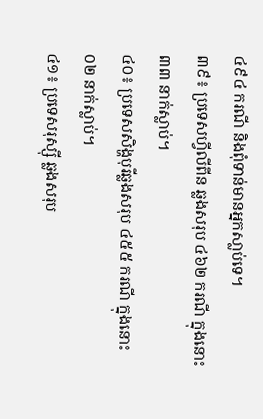៤៩៤ ករណី និងពុំទាន់មានអ្នកសា្លប់ទេ។
៣៩៖ ប្រទេសហ្វីលីពីន ឆ្លងសរុប ៤៦២ ករណី ក្នុងនោះ ៣៣ នាក់ស្លាប់។
៤០៖ ប្រទេសសិង្ហបុរីឆ្លងសរុប ៤៥៥ ករណី ក្នុងនោះ ០២ នាក់ស្លាប់។
៤១៖ ប្រទេសរុស្ស៊ី ឆ្លងសរុប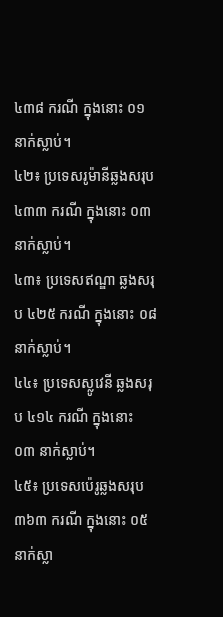៤៣៨ ករណី ក្នុងនោះ ០១ នាក់ស្លាប់។
៤២៖ ប្រទេសរូម៉ានីឆ្លងសរុប ៤៣៣ ករណី ក្នុងនោះ ០៣ នាក់ស្លាប់។
៤៣៖ ប្រទេសឥណ្ឌា ឆ្លងសរុប ៤២៥ ករណី ក្នុងនោះ ០៨ នាក់ស្លាប់។
៤៤៖ ប្រទេសស្លូវេនី ឆ្លងសរុប ៤១៤ ករណី ក្នុងនោះ ០៣ នាក់ស្លាប់។
៤៥៖ ប្រទេសប៉េរូឆ្លងសរុប ៣៦៣ ករណី ក្នុងនោះ ០៥ នាក់ស្លា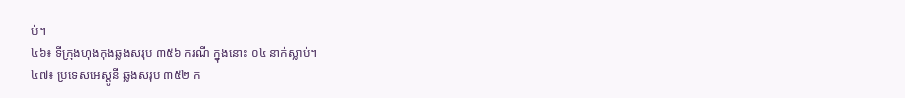ប់។
៤៦៖ ទីក្រុងហុងកុងឆ្លងសរុប ៣៥៦ ករណី ក្នុងនោះ ០៤ នាក់ស្លាប់។
៤៧៖ ប្រទេសអេស្តូនី ឆ្លងសរុប ៣៥២ ក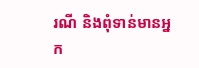រណី និងពុំទាន់មានអ្នក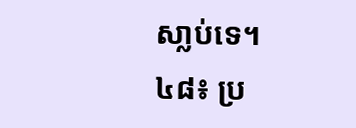សា្លប់ទេ។
៤៨៖ ប្រ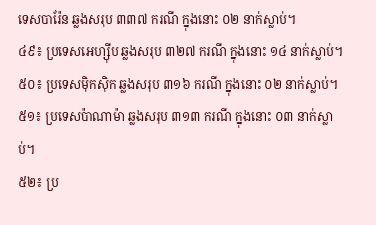ទេសបារ៉ែន ឆ្លងសរុប ៣៣៧ ករណី ក្នុងនោះ ០២ នាក់ស្លាប់។
៤៩៖ ប្រទេសអេហ្ស៊ីប ឆ្លងសរុប ៣២៧ ករណី ក្នុងនោះ ១៤ នាក់ស្លាប់។
៥០៖ ប្រទេសម៉ិកស៊ិក ឆ្លងសរុប ៣១៦ ករណី ក្នុងនោះ ០២ នាក់ស្លាប់។
៥១៖ ប្រទេសប៉ាណាម៉ា ឆ្លងសរុប ៣១៣ ករណី ក្នុងនោះ ០៣ នាក់ស្លាប់។
៥២៖ ប្រ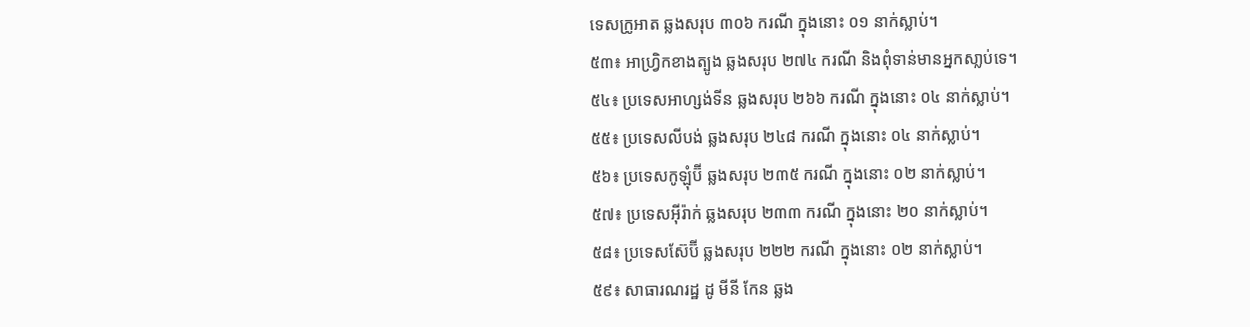ទេសក្រូអាត ឆ្លងសរុប ៣០៦ ករណី ក្នុងនោះ ០១ នាក់ស្លាប់។
៥៣៖ អាហ្វ្រិកខាងត្បូង ឆ្លងសរុប ២៧៤ ករណី និងពុំទាន់មានអ្នកសា្លប់ទេ។
៥៤៖ ប្រទេសអាហ្សង់ទីន ឆ្លងសរុប ២៦៦ ករណី ក្នុងនោះ ០៤ នាក់ស្លាប់។
៥៥៖ ប្រទេសលីបង់ ឆ្លងសរុប ២៤៨ ករណី ក្នុងនោះ ០៤ នាក់ស្លាប់។
៥៦៖ ប្រទេសកូឡុំប៊ី ឆ្លងសរុប ២៣៥ ករណី ក្នុងនោះ ០២ នាក់ស្លាប់។
៥៧៖ ប្រទេសអ៊ីរ៉ាក់ ឆ្លងសរុប ២៣៣ ករណី ក្នុងនោះ ២០ នាក់ស្លាប់។
៥៨៖ ប្រទេសស៊ែប៊ី ឆ្លងសរុប ២២២ ករណី ក្នុងនោះ ០២ នាក់ស្លាប់។
៥៩៖ សាធារណរដ្ឋ ដូ មីនី កែន ឆ្លង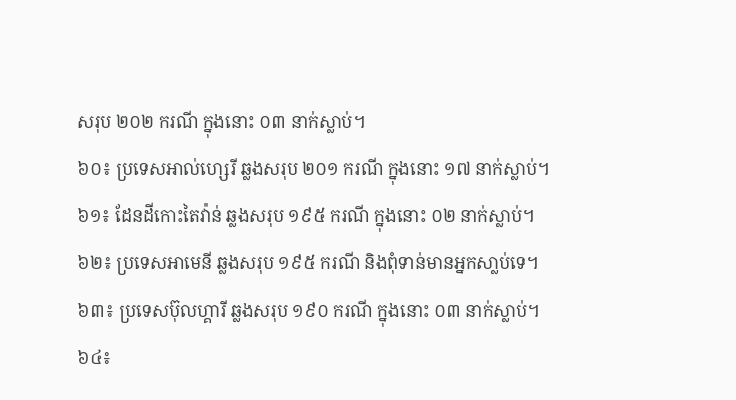សរុប ២០២ ករណី ក្នុងនោះ ០៣ នាក់ស្លាប់។
៦០៖ ប្រទេសអាល់ហ្សេរី ឆ្លងសរុប ២០១ ករណី ក្នុងនោះ ១៧ នាក់ស្លាប់។
៦១៖ ដែនដីកោះតៃវ៉ាន់ ឆ្លងសរុប ១៩៥ ករណី ក្នុងនោះ ០២ នាក់ស្លាប់។
៦២៖ ប្រទេសអាមេនី ឆ្លងសរុប ១៩៥ ករណី និងពុំទាន់មានអ្នកសា្លប់ទេ។
៦៣៖ ប្រទេសប៊ុលហ្គារី ឆ្លងសរុប ១៩០ ករណី ក្នុងនោះ ០៣ នាក់ស្លាប់។
៦៤៖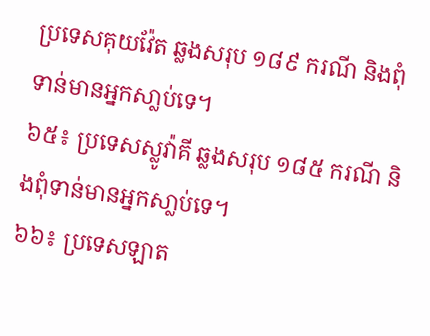ប្រទេសគុយវ៉ែត ឆ្លងសរុប ១៨៩ ករណី និងពុំទាន់មានអ្នកសា្លប់ទេ។
៦៥៖ ប្រទេសស្លូវ៉ាគី ឆ្លងសរុប ១៨៥ ករណី និងពុំទាន់មានអ្នកសា្លប់ទេ។
៦៦៖ ប្រទេសឡាត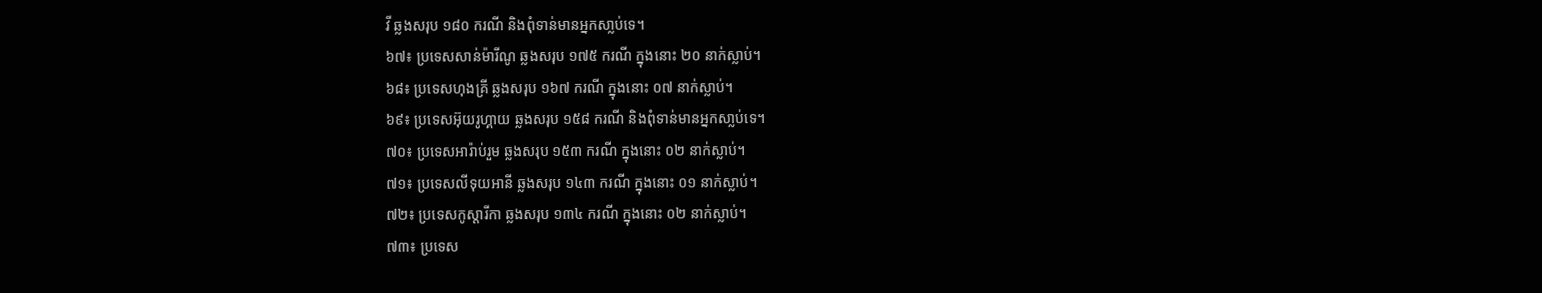វី ឆ្លងសរុប ១៨០ ករណី និងពុំទាន់មានអ្នកសា្លប់ទេ។
៦៧៖ ប្រទេសសាន់ម៉ារីណូ ឆ្លងសរុប ១៧៥ ករណី ក្នុងនោះ ២០ នាក់ស្លាប់។
៦៨៖ ប្រទេសហុងគ្រី ឆ្លងសរុប ១៦៧ ករណី ក្នុងនោះ ០៧ នាក់ស្លាប់។
៦៩៖ ប្រទេសអ៊ុយរូហ្គាយ ឆ្លងសរុប ១៥៨ ករណី និងពុំទាន់មានអ្នកសា្លប់ទេ។
៧០៖ ប្រទេសអារ៉ាប់រួម ឆ្លងសរុប ១៥៣ ករណី ក្នុងនោះ ០២ នាក់ស្លាប់។
៧១៖ ប្រទេសលីទុយអានី ឆ្លងសរុប ១៤៣ ករណី ក្នុងនោះ ០១ នាក់ស្លាប់។
៧២៖ ប្រទេសកូស្តារីកា ឆ្លងសរុប ១៣៤ ករណី ក្នុងនោះ ០២ នាក់ស្លាប់។
៧៣៖ ប្រទេស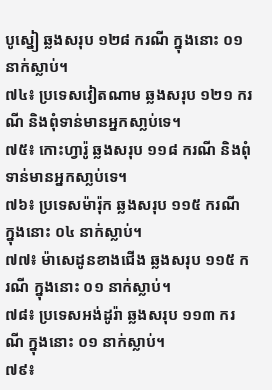បូស្នៀ ឆ្លងសរុប ១២៨ ករណី ក្នុងនោះ ០១ នាក់ស្លាប់។
៧៤៖ ប្រទេសវៀតណាម ឆ្លងសរុប ១២១ ករណី និងពុំទាន់មានអ្នកសា្លប់ទេ។
៧៥៖ កោះហ្វារ៉ូ ឆ្លងសរុប ១១៨ ករណី និងពុំទាន់មានអ្នកសា្លប់ទេ។
៧៦៖ ប្រទេសម៉ារ៉ុក ឆ្លងសរុប ១១៥ ករណី ក្នុងនោះ ០៤ នាក់ស្លាប់។
៧៧៖ ម៉ាសេដូនខាងជើង ឆ្លងសរុប ១១៥ ករណី ក្នុងនោះ ០១ នាក់ស្លាប់។
៧៨៖ ប្រទេសអង់ដូរ៉ា ឆ្លងសរុប ១១៣ ករណី ក្នុងនោះ ០១ នាក់ស្លាប់។
៧៩៖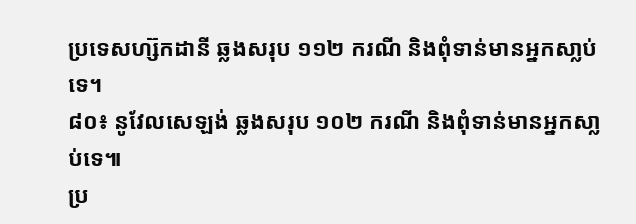ប្រទេសហ្ស៊កដានី ឆ្លងសរុប ១១២ ករណី និងពុំទាន់មានអ្នកសា្លប់ទេ។
៨០៖ នូវែលសេឡង់ ឆ្លងសរុប ១០២ ករណី និងពុំទាន់មានអ្នកសា្លប់ទេ៕
ប្រ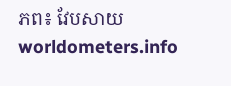ភព៖ វែបសាយ worldometers.info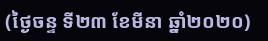(ថ្ងៃចន្ទ ទី២៣ ខែមីនា ឆ្នាំ២០២០)